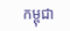កម្ពុជា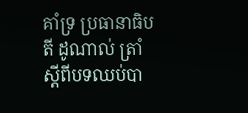គាំទ្រ ប្រធានាធិបតី ដូណាល់ ត្រាំ ស្តីពីបទឈប់បា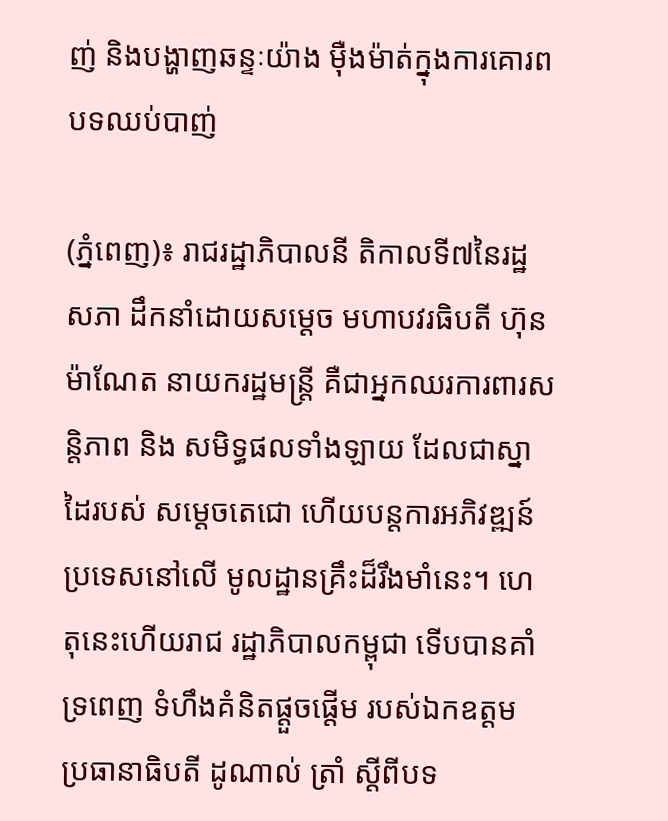ញ់ និងបង្ហាញឆន្ទៈយ៉ាង ម៉ឺងម៉ាត់ក្នុងការគោរព បទឈប់បាញ់

(ភ្នំពេញ)៖ រាជរដ្ឋាភិបាលនី តិកាលទី៧នៃរដ្ឋសភា ដឹកនាំដោយសម្តេច មហាបវរធិបតី ហ៊ុន ម៉ាណែត នាយករដ្ឋមន្ត្រី គឺជាអ្នកឈរការពារសន្តិភាព និង សមិទ្ធផលទាំងឡាយ ដែលជាស្នាដៃរបស់ សម្តេចតេជោ ហើយបន្តការអភិវឌ្ឍន៍ ប្រទេសនៅលើ មូលដ្ឋានគ្រឹះដ៏រឹងមាំនេះ។ ហេតុនេះហើយរាជ រដ្ឋាភិបាលកម្ពុជា ទើបបានគាំទ្រពេញ ទំហឹងគំនិតផ្តួចផ្តើម របស់ឯកឧត្តម ប្រធានាធិបតី ដូណាល់ ត្រាំ ស្តីពីបទ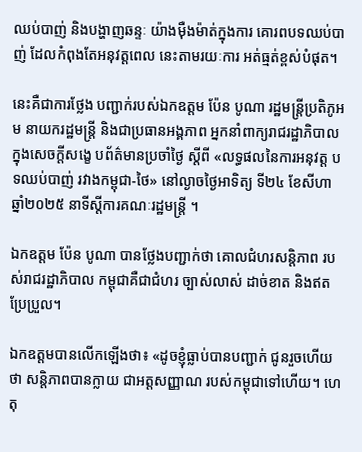ឈប់បាញ់ និងបង្ហាញឆន្ទៈ យ៉ាងម៉ឺងម៉ាត់ក្នុងការ គោរពបទឈប់បាញ់ ដែលកំពុងតែអនុវត្តពេល នេះតាមរយៈការ អត់ធ្មត់ខ្ពស់បំផុត។

នេះគឺជាការថ្លែង បញ្ជាក់របស់ឯកឧត្តម ប៉ែន បូណា រដ្ឋមន្រ្តីប្រតិភូអម នាយករដ្ឋមន្រ្តី និងជាប្រធានអង្គភាព អ្នកនាំពាក្យរាជរដ្ឋាភិបាល ក្នុងសេចក្តីសង្ខេ បព័ត៌មានប្រចាំថ្ងៃ ស្តីពី «លទ្ធផលនៃការអនុវត្ត បទឈប់បាញ់ រវាងកម្ពុជា-ថៃ» នៅល្ងាចថ្ងៃអាទិត្យ ទី២៤ ខែសីហា ឆ្នាំ២០២៥ នាទីស្តីការគណៈរដ្ឋមន្ត្រី ។

ឯកឧត្តម ប៉ែន បូណា បានថ្លែងបញ្ជាក់ថា គោលជំហរសន្តិភាព របស់រាជរដ្ឋាភិបាល កម្ពុជាគឺជាជំហរ ច្បាស់លាស់ ដាច់ខាត និងឥតប្រែប្រួល។

ឯកឧត្តមបានលើកឡើងថា៖ «ដូចខ្ញុំធ្លាប់បានបញ្ជាក់ ជូនរួចហើយថា សន្តិភាពបានក្លាយ ជាអត្តសញ្ញាណ របស់កម្ពុជាទៅហើយ។ ហេតុ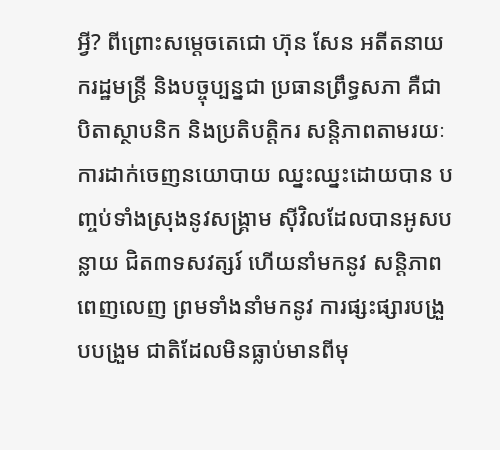អ្វី? ពីព្រោះសម្តេចតេជោ ហ៊ុន សែន អតីតនាយករដ្ឋមន្ត្រី និងបច្ចុប្បន្នជា ប្រធានព្រឹទ្ធសភា គឺជាបិតាស្ថាបនិក និងប្រតិបត្តិករ សន្តិភាពតាមរយៈ ការដាក់ចេញនយោបាយ ឈ្នះឈ្នះដោយបាន បញ្ចប់ទាំងស្រុងនូវសង្គ្រាម ស៊ីវិលដែលបានអូសបន្លាយ ជិត៣ទសវត្សរ៍ ហើយនាំមកនូវ សន្តិភាពពេញលេញ ព្រមទាំងនាំមកនូវ ការផ្សះផ្សារបង្រួបបង្រួម ជាតិដែលមិនធ្លាប់មានពីមុ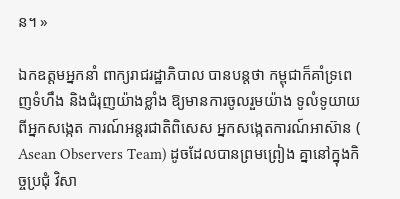ន។ »

ឯកឧត្តមអ្នកនាំ ពាក្យរាជរដ្ឋាភិបាល បានបន្តថា កម្ពុជាក៏គាំទ្រពេញទំហឹង និងជំរុញយ៉ាងខ្លាំង ឱ្យមានការចូលរួមយ៉ាង ទូលំទូយាយពីអ្នកសង្កេត ការណ៍អន្តរជាតិពិសេស អ្នកសង្កេតការណ៍អាស៊ាន ( Asean Observers Team) ដូចដែលបានព្រមព្រៀង គ្នានៅក្នុងកិច្ចប្រជុំ វិសា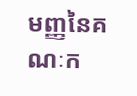មញ្ញនៃគណៈក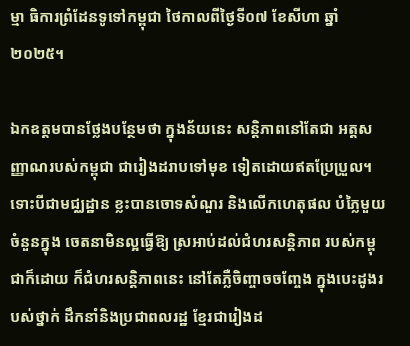ម្មា ធិការព្រំដែនទូទៅកម្ពុជា ថៃកាលពីថ្ងៃទី០៧ ខែសីហា ឆ្នាំ២០២៥។

ឯកឧត្តមបានថ្លែងបន្ថែមថា ក្នុងន័យនេះ សន្តិភាពនៅតែជា អត្តសញ្ញាណរបស់កម្ពុជា ជារៀងដរាបទៅមុខ ទៀតដោយឥតប្រែប្រួល។ ទោះបីជាមជ្ឈដ្ឋាន ខ្លះបានចោទសំណួរ និងលើកហេតុផល បំភ្លៃមួយចំនួនក្នុង ចេតនាមិនល្អធ្វើឱ្យ ស្រអាប់ដល់ជំហរសន្តិភាព របស់កម្ពុជាក៏ដោយ ក៏ជំហរសន្តិភាពនេះ នៅតែភ្លឺចិញ្ចាចចញ្ចែង ក្នុងបេះដូងរបស់ថ្នាក់ ដឹកនាំនិងប្រជាពលរដ្ឋ ខ្មែរជារៀងដ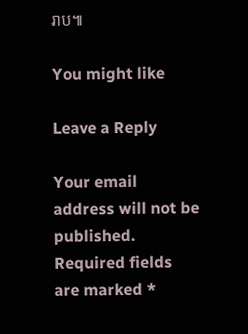រាប៕

You might like

Leave a Reply

Your email address will not be published. Required fields are marked *